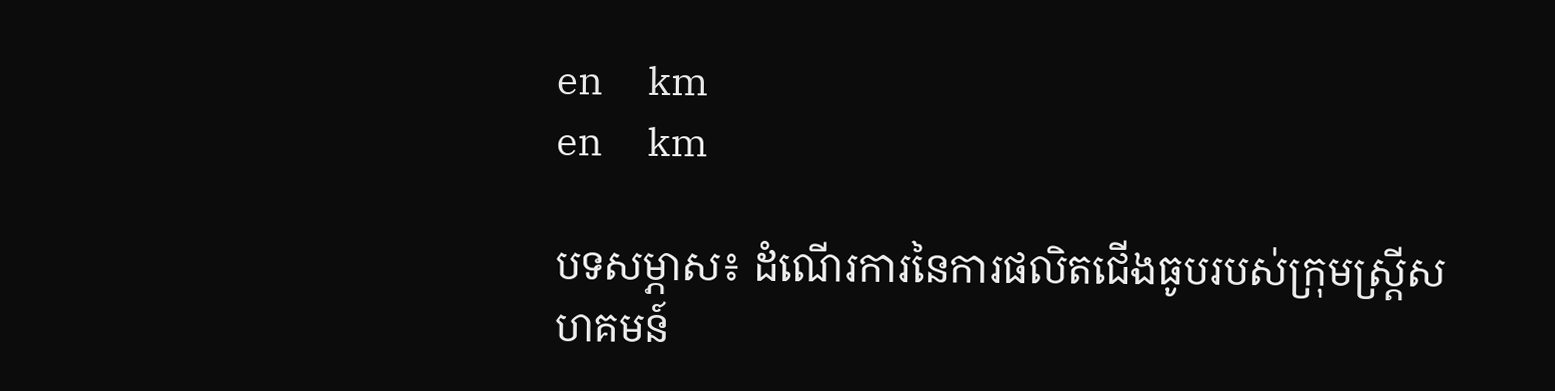en     km
en     km

បទសម្ភាស៖ ដំណើរការនៃការផលិតជើងធូបរបស់ក្រុមស្ដ្រីសហគមន៍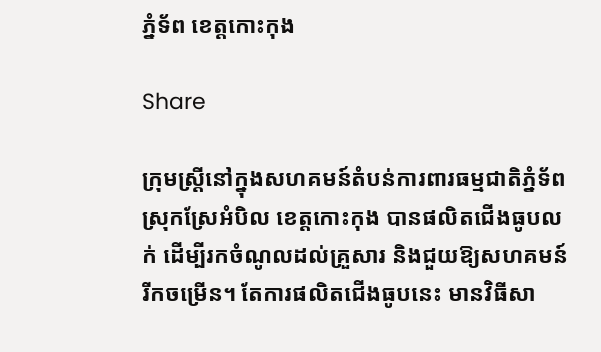ភ្នំទ័ព ខេត្តកោះកុង

Share

ក្រុមស្ដ្រីនៅក្នុងសហគមន៍តំបន់ការពារធម្មជាតិភ្នំទ័ព ស្រុកស្រែអំបិល ខេត្តកោះកុង បានផលិតជើងធូបលក់ ដើម្បីរកចំណូលដល់គ្រួសារ និងជួយឱ្យសហគមន៍រីកចម្រើន។ តែការផលិតជើងធូបនេះ មានវិធីសា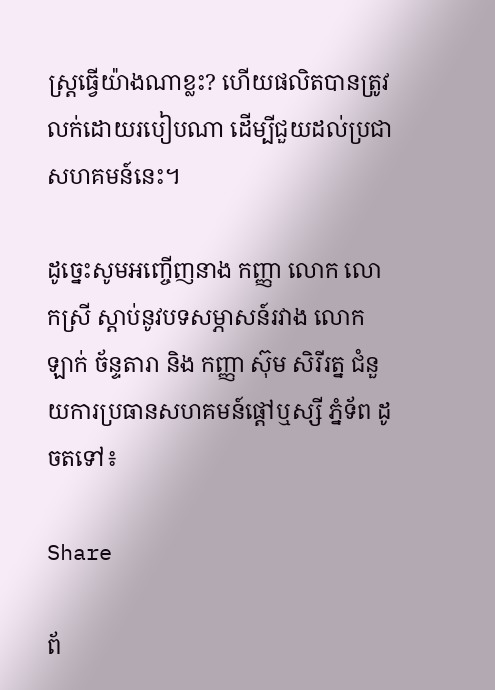ស្ដ្រធ្វើយ៉ាងណាខ្លះ? ហើយផលិតបានត្រូវលក់ដោយរបៀបណា ដើម្បីជួយដល់ប្រជាសហគមន៍នេះ។

ដូច្នេះសូមអញ្ចើញនាង កញ្ញា លោក លោកស្រី ស្ដាប់នូវបទសម្ភាសន៍រវាង លោក ឡាក់ ច័ន្ទតារា និង កញ្ញា ស៊ុម សិរីរត្ន ជំនួយការប្រធានសហគមន៍ផ្ដៅឬស្សី ភ្នំទ័ព ដូចតទៅ៖

Share

ព័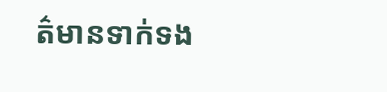ត៌មានទាក់ទង